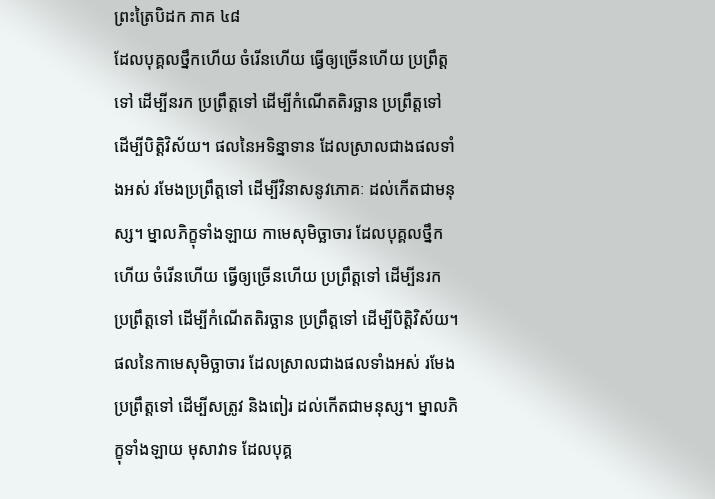ព្រះត្រៃបិដក ភាគ ៤៨
ដែលបុគ្គលថ្នឹកហើយ ចំរើនហើយ ធ្វើឲ្យច្រើនហើយ ប្រព្រឹត្តទៅ ដើម្បីនរក ប្រព្រឹត្តទៅ ដើម្បីកំណើតតិរច្ឆាន ប្រព្រឹត្តទៅ ដើម្បីបិត្តិវិស័យ។ ផលនៃអទិន្នាទាន ដែលស្រាលជាងផលទាំងអស់ រមែងប្រព្រឹត្តទៅ ដើម្បីវិនាសនូវភោគៈ ដល់កើតជាមនុស្ស។ ម្នាលភិក្ខុទាំងឡាយ កាមេសុមិច្ឆាចារ ដែលបុគ្គលថ្នឹកហើយ ចំរើនហើយ ធ្វើឲ្យច្រើនហើយ ប្រព្រឹត្តទៅ ដើម្បីនរក ប្រព្រឹត្តទៅ ដើម្បីកំណើតតិរច្ឆាន ប្រព្រឹត្តទៅ ដើម្បីបិត្តិវិស័យ។ ផលនៃកាមេសុមិច្ឆាចារ ដែលស្រាលជាងផលទាំងអស់ រមែងប្រព្រឹត្តទៅ ដើម្បីសត្រូវ និងពៀរ ដល់កើតជាមនុស្ស។ ម្នាលភិក្ខុទាំងឡាយ មុសាវាទ ដែលបុគ្គ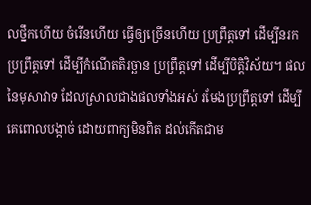លថ្នឹកហើយ ចំរើនហើយ ធ្វើឲ្យច្រើនហើយ ប្រព្រឹត្តទៅ ដើម្បីនរក ប្រព្រឹត្តទៅ ដើម្បីកំណើតតិរច្ឆាន ប្រព្រឹត្តទៅ ដើម្បីបិត្តិវិស័យ។ ផលនៃមុសាវាទ ដែលស្រាលជាងផលទាំងអស់ រមែងប្រព្រឹត្តទៅ ដើម្បីគេពោលបង្កាច់ ដោយពាក្យមិនពិត ដល់កើតជាម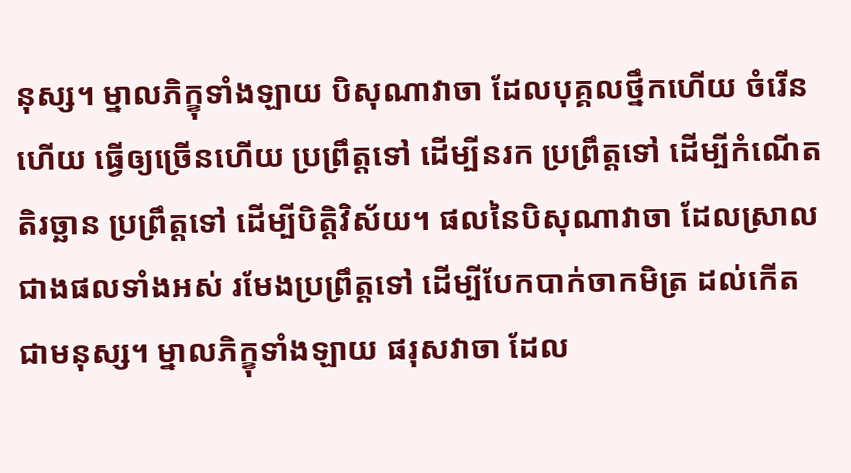នុស្ស។ ម្នាលភិក្ខុទាំងឡាយ បិសុណាវាចា ដែលបុគ្គលថ្នឹកហើយ ចំរើនហើយ ធ្វើឲ្យច្រើនហើយ ប្រព្រឹត្តទៅ ដើម្បីនរក ប្រព្រឹត្តទៅ ដើម្បីកំណើតតិរច្ឆាន ប្រព្រឹត្តទៅ ដើម្បីបិត្តិវិស័យ។ ផលនៃបិសុណាវាចា ដែលស្រាលជាងផលទាំងអស់ រមែងប្រព្រឹត្តទៅ ដើម្បីបែកបាក់ចាកមិត្រ ដល់កើតជាមនុស្ស។ ម្នាលភិក្ខុទាំងឡាយ ផរុសវាចា ដែល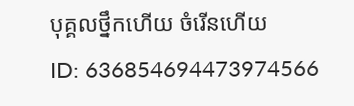បុគ្គលថ្នឹកហើយ ចំរើនហើយ
ID: 636854694473974566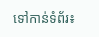ទៅកាន់ទំព័រ៖